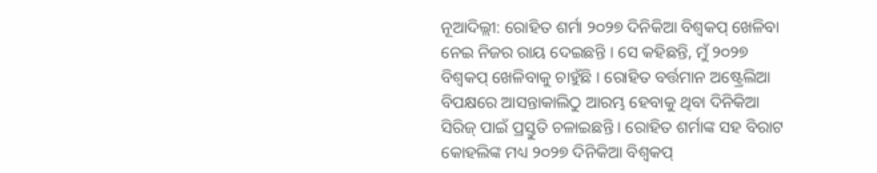ନୂଆଦିଲ୍ଲୀ: ରୋହିତ ଶର୍ମା ୨୦୨୭ ଦିନିକିଆ ବିଶ୍ୱକପ୍ ଖେଳିବା ନେଇ ନିଜର ରାୟ ଦେଇଛନ୍ତି । ସେ କହିଛନ୍ତି, ମୁଁ ୨୦୨୭ ବିଶ୍ୱକପ୍ ଖେଳିବାକୁ ଚାହୁଁଛି । ରୋହିତ ବର୍ତ୍ତମାନ ଅଷ୍ଟ୍ରେଲିଆ ବିପକ୍ଷରେ ଆସନ୍ତାକାଲିଠୁ ଆରମ୍ଭ ହେବାକୁ ଥିବା ଦିନିକିଆ ସିରିଜ୍ ପାଇଁ ପ୍ରସ୍ତୁତି ଚଳାଇଛନ୍ତି । ରୋହିତ ଶର୍ମାଙ୍କ ସହ ବିରାଟ କୋହଲିଙ୍କ ମଧ୍ୟ ୨୦୨୭ ଦିନିକିଆ ବିଶ୍ୱକପ୍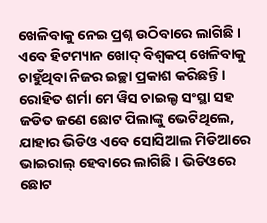ଖେଳିବାକୁ ନେଇ ପ୍ରଶ୍ନ ଉଠିବାରେ ଲାଗିଛି । ଏବେ ହିଟମ୍ୟାନ ଖୋଦ୍ ବିଶ୍ୱକପ୍ ଖେଳିବାକୁ ଚାହୁଁଥିବା ନିଜର ଇଚ୍ଛା ପ୍ରକାଶ କରିଛନ୍ତି ।
ରୋହିତ ଶର୍ମା ମେ ୱିସ ଚାଇଲ୍ଡ ସଂସ୍ଥା ସହ ଜଡିତ ଜଣେ ଛୋଟ ପିଲାଙ୍କୁ ଭେଟିଥିଲେ, ଯାହାର ଭିଡିଓ ଏବେ ସୋସିଆଲ ମିଡିଆରେ ଭାଇରାଲ୍ ହେବାରେ ଲାଗିଛି । ଭିଡିଓରେ ଛୋଟ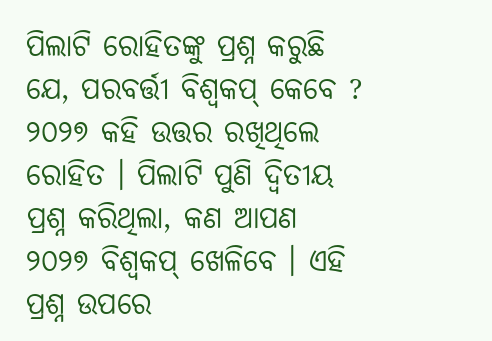ପିଲାଟି ରୋହିତଙ୍କୁ ପ୍ରଶ୍ନ କରୁଛି ଯେ, ପରବର୍ତ୍ତୀ ବିଶ୍ୱକପ୍ କେବେ ? ୨୦୨୭ କହି ଉତ୍ତର ରଖିଥିଲେ ରୋହିତ । ପିଲାଟି ପୁଣି ଦ୍ୱିତୀୟ ପ୍ରଶ୍ନ କରିଥିଲା, କଣ ଆପଣ ୨୦୨୭ ବିଶ୍ୱକପ୍ ଖେଳିବେ । ଏହି ପ୍ରଶ୍ନ ଉପରେ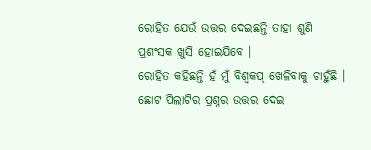ରୋହିତ ଯେଉଁ ଉତ୍ତର ଦେଇଛନ୍ତି ତାହା ଶୁଣି ପ୍ରଶଂସକ ଖୁସି ହୋଇଯିବେ ।
ରୋହିତ କହିଛନ୍ତି ହଁ ମୁଁ ବିଶ୍ୱକପ୍ ଖେଳିବାକୁ ଚାହୁଁଛି । ଛୋଟ ପିଲାଟିର ପ୍ରଶ୍ନର ଉତ୍ତର ଦେଇ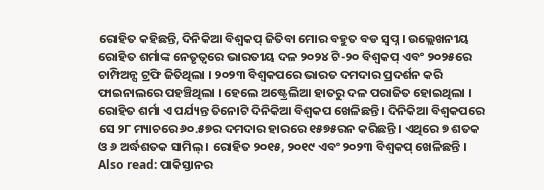ରୋହିତ କହିଛନ୍ତି, ଦିନିକିଆ ବିଶ୍ୱକପ୍ ଜିତିବା ମୋର ବହୁତ ବଡ ସ୍ୱପ୍ନ । ଉଲ୍ଲେଖନୀୟ ରୋହିତ ଶର୍ମାଙ୍କ ନେତୃତ୍ୱରେ ଭାରତୀୟ ଦଳ ୨୦୨୪ ଟି-୨୦ ବିଶ୍ୱକପ୍ ଏବଂ ୨୦୨୫ରେ ଚାମ୍ପିଅନ୍ସ ଟ୍ରଫି ଜିତିଥିଲା । ୨୦୨୩ ବିଶ୍ୱକପରେ ଭାରତ ଦମଦାର ପ୍ରଦର୍ଶନ କରି ଫାଇନାଲରେ ପହଞ୍ଚିଥିଲା । ହେଲେ ଅଷ୍ଟ୍ରେଲିଆ ହାତରୁ ଦଳ ପରାଜିତ ହୋଇଥିଲା ।
ରୋହିତ ଶର୍ମା ଏ ପର୍ଯ୍ୟନ୍ତ ତିନୋଟି ଦିନିକିଆ ବିଶ୍ୱକପ ଖେଳିଛନ୍ତି । ଦିନିକିଆ ବିଶ୍ୱକପରେ ସେ ୨୮ ମ୍ୟାଚରେ ୬୦.୫୭ର ଦମଦାର ହାରରେ ୧୫୭୫ରନ କରିଛନ୍ତି । ଏଥିରେ ୭ ଶତକ ଓ ୬ ଅର୍ଦ୍ଧଶତକ ସାମିଲ୍ । ରୋହିତ ୨୦୧୫, ୨୦୧୯ ଏବଂ ୨୦୨୩ ବିଶ୍ୱକପ୍ ଖେଳିଛନ୍ତି ।
Also read: ପାକିସ୍ତାନର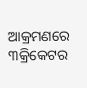ଆକ୍ରମଣରେ ୩କ୍ରିକେଟର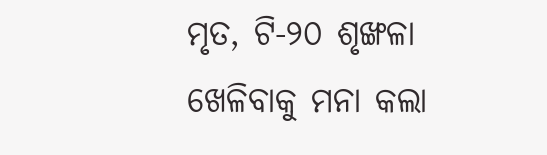ମୃତ, ଟି-୨୦ ଶୃଙ୍ଖଳା ଖେଳିବାକୁ ମନା କଲା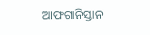ଆଫଗାନିସ୍ତାନ